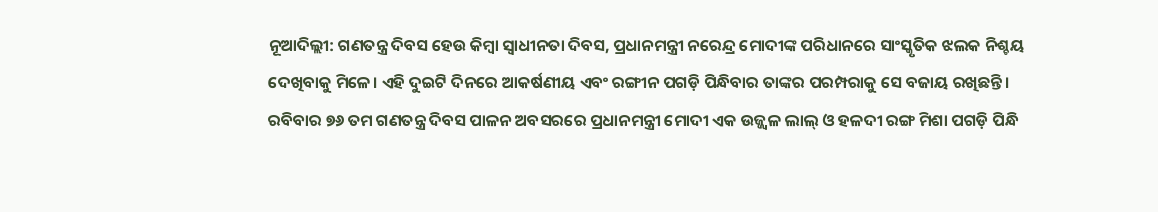ନୂଆଦିଲ୍ଲୀ: ଗଣତନ୍ତ୍ର ଦିବସ ହେଉ କିମ୍ବା ସ୍ୱାଧୀନତା ଦିବସ, ପ୍ରଧାନମନ୍ତ୍ରୀ ନରେନ୍ଦ୍ର ମୋଦୀଙ୍କ ପରିଧାନରେ ସାଂସ୍କୃତିକ ଝଲକ ନିଶ୍ଚୟ ଦେଖିବାକୁ ମିଳେ। ଏହି ଦୁଇଟି ଦିନରେ ଆକର୍ଷଣୀୟ ଏବଂ ରଙ୍ଗୀନ ପଗଡ଼ି ପିନ୍ଧିବାର ତାଙ୍କର ପରମ୍ପରାକୁ ସେ ବଜାୟ ରଖିଛନ୍ତି।
ରବିବାର ୭୬ ତମ ଗଣତନ୍ତ୍ର ଦିବସ ପାଳନ ଅବସରରେ ପ୍ରଧାନମନ୍ତ୍ରୀ ମୋଦୀ ଏକ ଉଜ୍ଜ୍ୱଳ ଲାଲ୍ ଓ ହଳଦୀ ରଙ୍ଗ ମିଶା ପଗଡ଼ି ପିନ୍ଧି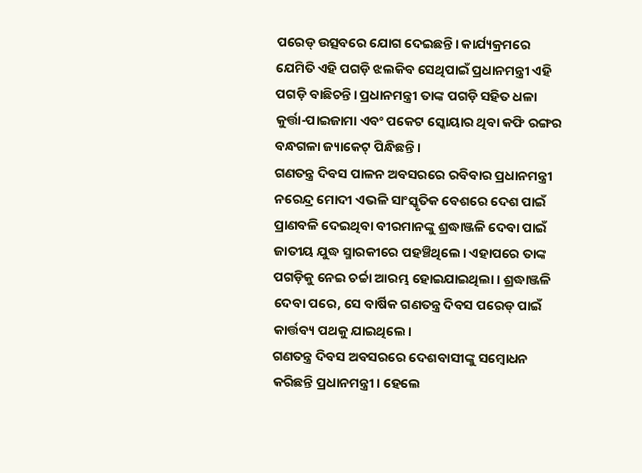ପରେଡ୍ ଉତ୍ସବରେ ଯୋଗ ଦେଇଛନ୍ତି। କାର୍ଯ୍ୟକ୍ରମରେ ଯେମିତି ଏହି ପଗଡ଼ି ଝଲକିବ ସେଥିପାଇଁ ପ୍ରଧାନମନ୍ତ୍ରୀ ଏହି ପଗଡ଼ି ବାଛିଚନ୍ତି। ପ୍ରଧାନମନ୍ତ୍ରୀ ତାଙ୍କ ପଗଡ଼ି ସହିତ ଧଳା କୁର୍ତ୍ତା-ପାଇଜାମା ଏବଂ ପକେଟ ସ୍କୋୟାର ଥିବା କଫି ରଙ୍ଗର ବନ୍ଧଗଳା ଜ୍ୟାକେଟ୍ ପିନ୍ଧିଛନ୍ତି।
ଗଣତନ୍ତ୍ର ଦିବସ ପାଳନ ଅବସରରେ ରବିବାର ପ୍ରଧାନମନ୍ତ୍ରୀ ନରେନ୍ଦ୍ର ମୋଦୀ ଏଭଳି ସାଂସ୍କୃତିକ ବେଶରେ ଦେଶ ପାଇଁ ପ୍ରାଣବଳି ଦେଇଥିବା ବୀରମାନଙ୍କୁ ଶ୍ରଦ୍ଧାଞ୍ଜଳି ଦେବା ପାଇଁ ଜାତୀୟ ଯୁଦ୍ଧ ସ୍ମାରକୀରେ ପହଞ୍ଚିଥିଲେ। ଏହାପରେ ତାଙ୍କ ପଗଡ଼ିକୁ ନେଇ ଚର୍ଚ୍ଚା ଆରମ୍ଭ ହୋଇଯାଇଥିଲା। ଶ୍ରଦ୍ଧାଞ୍ଜଳି ଦେବା ପରେ, ସେ ବାର୍ଷିକ ଗଣତନ୍ତ୍ର ଦିବସ ପରେଡ୍ ପାଇଁ କାର୍ତ୍ତବ୍ୟ ପଥକୁ ଯାଇଥିଲେ।
ଗଣତନ୍ତ୍ର ଦିବସ ଅବସରରେ ଦେଶବାସୀଙ୍କୁ ସମ୍ବୋଧନ କରିଛନ୍ତି ପ୍ରଧାନମନ୍ତ୍ରୀ। ହେଲେ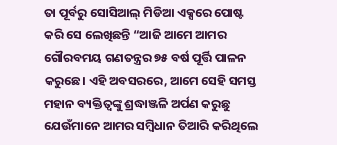ତା ପୂର୍ବରୁ ସୋସିଆଲ୍ ମିଡିଆ ଏକ୍ସରେ ପୋଷ୍ଟ କରି ସେ ଲେଖିଛନ୍ତି “ଆଜି ଆମେ ଆମର ଗୌରବମୟ ଗଣତନ୍ତ୍ରର ୭୫ ବର୍ଷ ପୂର୍ତ୍ତି ପାଳନ କରୁଛେ। ଏହି ଅବସରରେ, ଆମେ ସେହି ସମସ୍ତ ମହାନ ବ୍ୟକ୍ତିତ୍ୱଙ୍କୁ ଶ୍ରଦ୍ଧାଞ୍ଜଳି ଅର୍ପଣ କରୁଛୁ ଯେଉଁମାନେ ଆମର ସମ୍ବିଧାନ ତିଆରି କରିଥିଲେ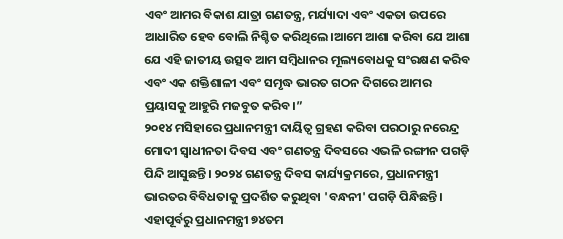ଏବଂ ଆମର ବିକାଶ ଯାତ୍ରା ଗଣତନ୍ତ୍ର, ମର୍ଯ୍ୟାଦା ଏବଂ ଏକତା ଉପରେ ଆଧାରିତ ହେବ ବୋଲି ନିଶ୍ଚିତ କରିଥିଲେ।ଆମେ ଆଶା କରିବା ଯେ ଆଶା ଯେ ଏହି ଜାତୀୟ ଉତ୍ସବ ଆମ ସମ୍ବିଧାନର ମୂଲ୍ୟବୋଧକୁ ସଂରକ୍ଷଣ କରିବ ଏବଂ ଏକ ଶକ୍ତିଶାଳୀ ଏବଂ ସମୃଦ୍ଧ ଭାରତ ଗଠନ ଦିଗରେ ଆମର ପ୍ରୟାସକୁ ଆହୁରି ମଜବୁତ କରିବ।”
୨୦୧୪ ମସିହାରେ ପ୍ରଧାନମନ୍ତ୍ରୀ ଦାୟିତ୍ୱ ଗ୍ରହଣ କରିବା ପରଠାରୁ ନରେନ୍ଦ୍ର ମୋଦୀ ସ୍ୱାଧୀନତା ଦିବସ ଏବଂ ଗଣତନ୍ତ୍ର ଦିବସରେ ଏଭଳି ରଙ୍ଗୀନ ପଗଡ଼ି ପିନ୍ଦି ଆସୁଛନ୍ତି। ୨୦୨୪ ଗଣତନ୍ତ୍ର ଦିବସ କାର୍ଯ୍ୟକ୍ରମରେ, ପ୍ରଧାନମନ୍ତ୍ରୀ ଭାରତର ବିବିଧତାକୁ ପ୍ରଦର୍ଶିତ କରୁଥିବା 'ବନ୍ଧନୀ' ପଗଡ଼ି ପିନ୍ଧିଛନ୍ତି। ଏହାପୂର୍ବରୁ ପ୍ରଧାନମନ୍ତ୍ରୀ ୭୪ତମ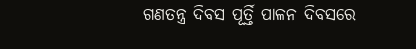ଗଣତନ୍ତ୍ର ଦିବସ ପୂର୍ତ୍ତି ପାଳନ ଦିବସରେ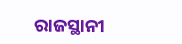ରାଜସ୍ଥାନୀ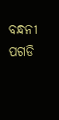ବନ୍ଧନୀ ପଗଡି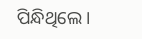ପିନ୍ଧିଥିଲେ।